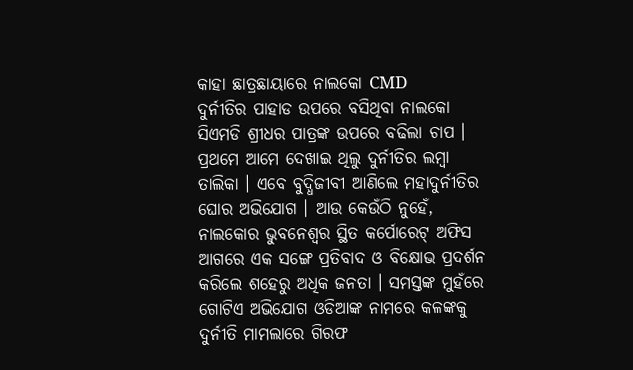କାହା ଛାତ୍ରଛାୟାରେ ନାଲକୋ CMD
ଦୁର୍ନୀତିର ପାହାଡ ଉପରେ ବସିଥିବା ନାଲକୋ ସିଏମଡି ଶ୍ରୀଧର ପାତ୍ରଙ୍କ ଉପରେ ବଢିଲା ଚାପ । ପ୍ରଥମେ ଆମେ ଦେଖାଇ ଥିଲୁ ଦୁର୍ନୀତିର ଲମ୍ବା ତାଲିକା । ଏବେ ବୁଦ୍ଧିଜୀବୀ ଆଣିଲେ ମହାଦୁର୍ନୀତିର ଘୋର ଅଭିଯୋଗ । ଆଉ କେଉଁଠି ନୁହେଁ, ନାଲକୋର ଭୁବନେଶ୍ୱର ସ୍ଥିତ କର୍ପୋରେଟ୍ ଅଫିସ ଆଗରେ ଏକ ସଙ୍ଗେ ପ୍ରତିବାଦ ଓ ବିକ୍ଷୋଭ ପ୍ରଦର୍ଶନ କରିଲେ ଶହେରୁ ଅଧିକ ଜନତା । ସମସ୍ତଙ୍କ ମୁହଁରେ ଗୋଟିଏ ଅଭିଯୋଗ ଓଡିଆଙ୍କ ନାମରେ କଳଙ୍କକୁ ଦୁର୍ନୀତି ମାମଲାରେ ଗିରଫ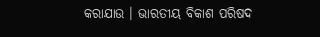କରାଯାଉ । ଭାରତୀୟ ବିକାଶ ପରିଷଦ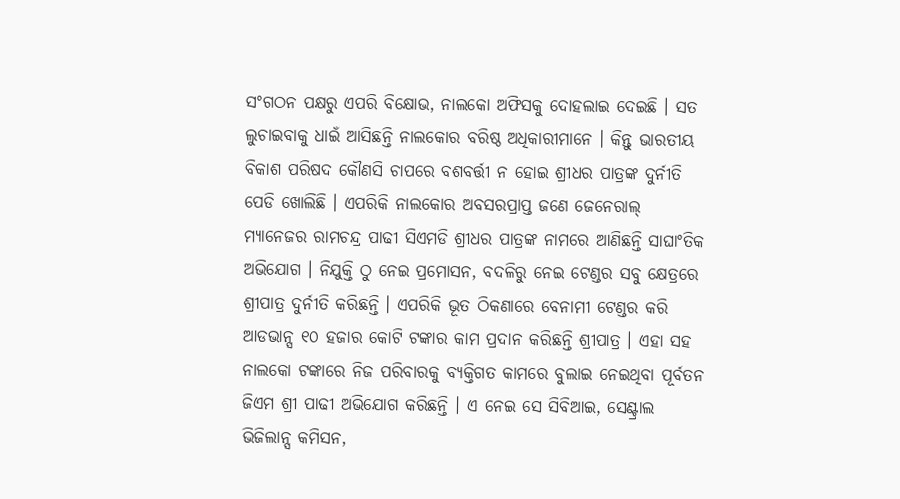ସଂଗଠନ ପକ୍ଷରୁ ଏପରି ବିକ୍ଷୋଭ, ନାଲକୋ ଅଫିସକୁ ଦୋହଲାଇ ଦେଇଛି । ସତ ଲୁଚାଇବାକୁ ଧାଇଁ ଆସିଛନ୍ତି ନାଲକୋର ବରିଷ୍ଠ ଅଧିକାରୀମାନେ । କିନ୍ତୁ ଭାରତୀୟ ବିକାଶ ପରିଷଦ କୌଣସି ଚାପରେ ବଶବର୍ତ୍ତୀ ନ ହୋଇ ଶ୍ରୀଧର ପାତ୍ରଙ୍କ ଦୁର୍ନୀତି ପେଡି ଖୋଲିଛି । ଏପରିକି ନାଲକୋର ଅବସରପ୍ରାପ୍ତ ଜଣେ ଜେନେରାଲ୍ ମ୍ୟାନେଜର ରାମଚନ୍ଦ୍ର ପାଢୀ ସିଏମଡି ଶ୍ରୀଧର ପାତ୍ରଙ୍କ ନାମରେ ଆଣିଛନ୍ତି ସାଘାଂତିକ ଅଭିଯୋଗ । ନିଯୁକ୍ତି ଠୁ ନେଇ ପ୍ରମୋସନ, ବଦଳିରୁ ନେଇ ଟେଣ୍ଡର ସବୁ କ୍ଷେତ୍ରରେ ଶ୍ରୀପାତ୍ର ଦୁର୍ନୀତି କରିଛନ୍ତି । ଏପରିକି ଭୂତ ଠିକଣାରେ ବେନାମୀ ଟେଣ୍ଡର କରି ଆଡଭାନ୍ସ ୧୦ ହଜାର କୋଟି ଟଙ୍କାର କାମ ପ୍ରଦାନ କରିଛନ୍ତି ଶ୍ରୀପାତ୍ର । ଏହା ସହ ନାଲକୋ ଟଙ୍କାରେ ନିଜ ପରିବାରକୁ ବ୍ୟକ୍ତିଗତ କାମରେ ବୁଲାଇ ନେଇଥିବା ପୂର୍ବତନ ଜିଏମ ଶ୍ରୀ ପାଢୀ ଅଭିଯୋଗ କରିଛନ୍ତି । ଏ ନେଇ ସେ ସିବିଆଇ, ସେଣ୍ଟ୍ରାଲ ଭିଜିଲାନ୍ସ କମିସନ,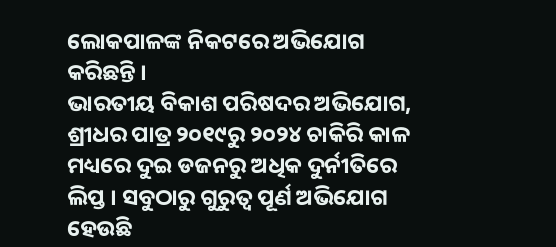ଲୋକପାଳଙ୍କ ନିକଟରେ ଅଭିଯୋଗ କରିଛନ୍ତି ।
ଭାରତୀୟ ବିକାଶ ପରିଷଦର ଅଭିଯୋଗ, ଶ୍ରୀଧର ପାତ୍ର ୨୦୧୯ରୁ ୨୦୨୪ ଚାକିରି କାଳ ମଧ୍ୟରେ ଦୁଇ ଡଜନରୁ ଅଧିକ ଦୁର୍ନୀତିରେ ଲିପ୍ତ । ସବୁଠାରୁ ଗୁରୁତ୍ୱ ପୂର୍ଣ ଅଭିଯୋଗ ହେଉଛି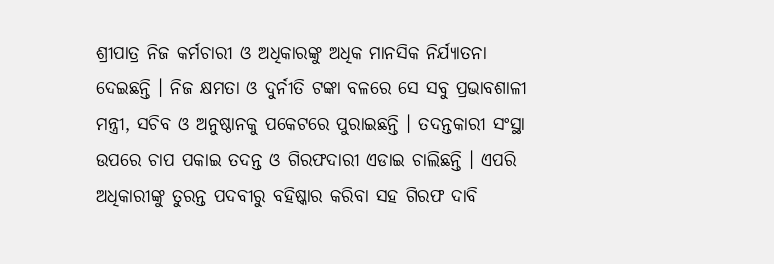ଶ୍ରୀପାତ୍ର ନିଜ କର୍ମଚାରୀ ଓ ଅଧିକାରଙ୍କୁ ଅଧିକ ମାନସିକ ନିର୍ଯ୍ୟାତନା ଦେଇଛନ୍ତି । ନିଜ କ୍ଷମତା ଓ ଦୁର୍ନୀତି ଟଙ୍କା ବଳରେ ସେ ସବୁ ପ୍ରଭାବଶାଳୀ ମନ୍ତ୍ରୀ, ସଚିବ ଓ ଅନୁଷ୍ଠାନକୁ ପକେଟରେ ପୁରାଇଛନ୍ତି । ତଦନ୍ତକାରୀ ସଂସ୍ଥା ଉପରେ ଚାପ ପକାଇ ତଦନ୍ତ ଓ ଗିରଫଦାରୀ ଏଡାଇ ଚାଲିଛନ୍ତି । ଏପରି ଅଧିକାରୀଙ୍କୁ ତୁରନ୍ତ ପଦବୀରୁ ବହିଷ୍କାର କରିବା ସହ ଗିରଫ ଦାବି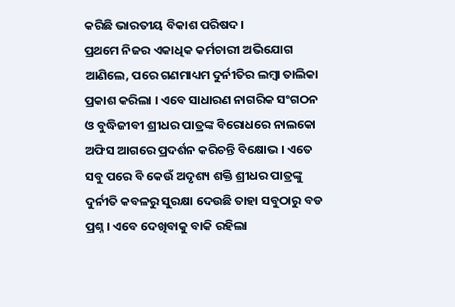କରିଛି ଭାରତୀୟ ବିକାଶ ପରିଷଦ ।
ପ୍ରଥମେ ନିଜର ଏକାଧିକ କର୍ମଚାରୀ ଅଭିଯୋଗ ଆଣିଲେ, ପରେ ଗଣମାଧ୍ୟମ ଦୁର୍ନୀତିର ଲମ୍ବା ତାଲିକା ପ୍ରକାଶ କରିଲା । ଏବେ ସାଧାରଣ ନାଗରିକ ସଂଗଠନ ଓ ବୁଦ୍ଧିଜୀବୀ ଶ୍ରୀଧର ପାତ୍ରଙ୍କ ବିରୋଧରେ ନାଲକୋ ଅଫିସ ଆଗରେ ପ୍ରଦର୍ଶନ କରିଚନ୍ତି ବିକ୍ଷୋଭ । ଏତେ ସବୁ ପରେ ବି କେଉଁ ଅଦୃଶ୍ୟ ଶକ୍ତି ଶ୍ରୀଧର ପାତ୍ରଙ୍କୁ ଦୁର୍ନୀତି କବଳରୁ ସୁରକ୍ଷା ଦେଉଛି ତାହା ସବୁଠାରୁ ବଡ ପ୍ରଶ୍ନ । ଏବେ ଦେଖିବାକୁ ବାକି ରହିଲା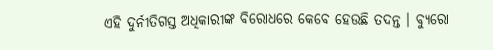ଏହି ଦୁର୍ନୀତିଗସ୍ତ ଅଧିକାରୀଙ୍କ ବିରୋଧରେ କେବେ ହେଉଛି ତଦନ୍ତ । ବ୍ୟୁରୋ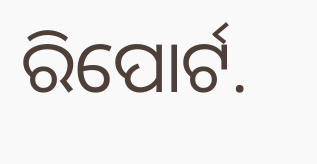ରିପୋର୍ଟ.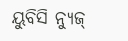ୟୁବିସି ନ୍ୟୁଜ୍